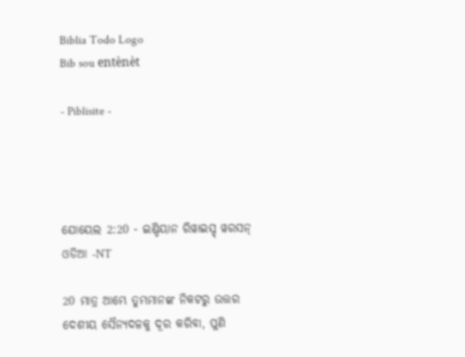Biblia Todo Logo
Bib sou entènèt

- Piblisite -




ଯୋୟେଲ 2:20 - ଇଣ୍ଡିୟାନ ରିୱାଇସ୍ଡ୍ ୱରସନ୍ ଓଡିଆ -NT

20 ମାତ୍ର ଆମ୍ଭେ ତୁମ୍ଭମାନଙ୍କ ନିକଟରୁ ଉତ୍ତର ଦେଶୀୟ ସୈନ୍ୟଦଳକୁ ଦୂର କରିବା, ପୁଣି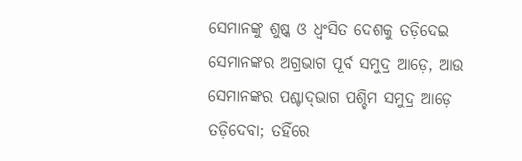ସେମାନଙ୍କୁ ଶୁଷ୍କ ଓ ଧ୍ୱଂସିତ ଦେଶକୁ ତଡ଼ିଦେଇ ସେମାନଙ୍କର ଅଗ୍ରଭାଗ ପୂର୍ବ ସମୁଦ୍ର ଆଡ଼େ, ଆଉ ସେମାନଙ୍କର ପଶ୍ଚାଦ୍‍ଭାଗ ପଶ୍ଚିମ ସମୁଦ୍ର ଆଡ଼େ ତଡ଼ିଦେବା; ତହିଁରେ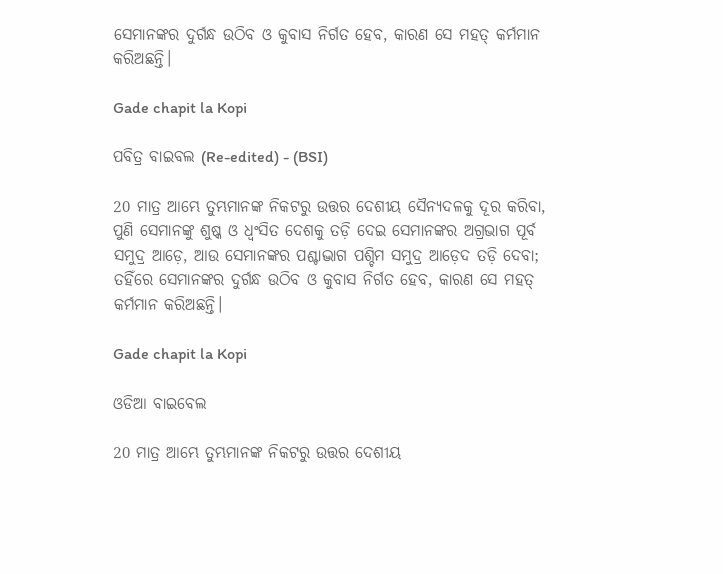ସେମାନଙ୍କର ଦୁର୍ଗନ୍ଧ ଉଠିବ ଓ କୁବାସ ନିର୍ଗତ ହେବ, କାରଣ ସେ ମହତ୍ କର୍ମମାନ କରିଅଛନ୍ତି।

Gade chapit la Kopi

ପବିତ୍ର ବାଇବଲ (Re-edited) - (BSI)

20 ମାତ୍ର ଆମ୍ଭେ ତୁମ୍ଭମାନଙ୍କ ନିକଟରୁ ଉତ୍ତର ଦେଶୀୟ ସୈନ୍ୟଦଳକୁ ଦୂର କରିବା, ପୁଣି ସେମାନଙ୍କୁ ଶୁଷ୍କ ଓ ଧ୍ଵଂସିତ ଦେଶକୁ ତଡ଼ି ଦେଇ ସେମାନଙ୍କର ଅଗ୍ରଭାଗ ପୂର୍ବ ସମୁଦ୍ର ଆଡ଼େ, ଆଉ ସେମାନଙ୍କର ପଶ୍ଚାଦ୍ଭାଗ ପଶ୍ଚିମ ସମୁଦ୍ର ଆଡ଼େଦ ତଡ଼ି ଦେବା; ତହିଁରେ ସେମାନଙ୍କର ଦୁର୍ଗନ୍ଧ ଉଠିବ ଓ କୁବାସ ନିର୍ଗତ ହେବ, କାରଣ ସେ ମହତ୍ କର୍ମମାନ କରିଅଛନ୍ତି।

Gade chapit la Kopi

ଓଡିଆ ବାଇବେଲ

20 ମାତ୍ର ଆମ୍ଭେ ତୁମ୍ଭମାନଙ୍କ ନିକଟରୁ ଉତ୍ତର ଦେଶୀୟ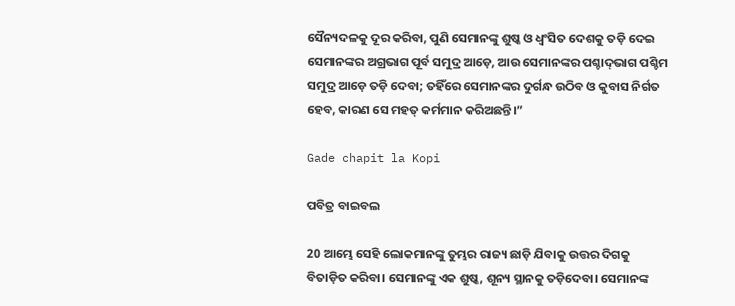ସୈନ୍ୟଦଳକୁ ଦୂର କରିବା, ପୁଣି ସେମାନଙ୍କୁ ଶୁଷ୍କ ଓ ଧ୍ୱଂସିତ ଦେଶକୁ ତଡ଼ି ଦେଇ ସେମାନଙ୍କର ଅଗ୍ରଭାଗ ପୂର୍ବ ସମୁଦ୍ର ଆଡ଼େ, ଆଉ ସେମାନଙ୍କର ପଶ୍ଚାଦ୍‍ଭାଗ ପଶ୍ଚିମ ସମୁଦ୍ର ଆଡ଼େ ତଡ଼ି ଦେବା; ତହିଁରେ ସେମାନଙ୍କର ଦୁର୍ଗନ୍ଧ ଉଠିବ ଓ କୁବାସ ନିର୍ଗତ ହେବ, କାରଣ ସେ ମହତ୍‍ କର୍ମମାନ କରିଅଛନ୍ତି।”

Gade chapit la Kopi

ପବିତ୍ର ବାଇବଲ

20 ଆମ୍ଭେ ସେହି ଲୋକମାନଙ୍କୁ ତୁମ୍ଭର ରାଜ୍ୟ ଛାଡ଼ି ଯିବାକୁ ଉତ୍ତର ଦିଗକୁ ବିତାଡ଼ିତ କରିବା। ସେମାନଙ୍କୁ ଏକ ଶୁଷ୍କ, ଶୂନ୍ୟ ସ୍ଥାନକୁ ତଡ଼ିଦେବା। ସେମାନଙ୍କ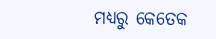ମଧ୍ୟରୁ କେତେକ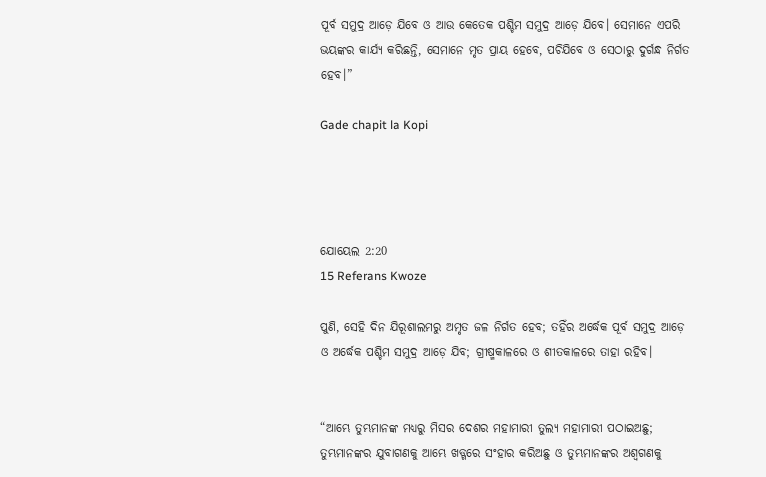ପୂର୍ବ ସମୁଦ୍ର ଆଡ଼େ ଯିବେ ଓ ଆଉ କେତେକ ପଶ୍ଚିମ ସମୁଦ୍ର ଆଡ଼େ ଯିବେ। ସେମାନେ ଏପରି ଭୟଙ୍କର କାର୍ଯ୍ୟ କରିଛନ୍ତି, ସେମାନେ ମୃତ ପ୍ରାୟ ହେବେ, ପଚିଯିବେ ଓ ସେଠାରୁ ଦୁର୍ଗନ୍ଧ ନିର୍ଗତ ହେବ।”

Gade chapit la Kopi




ଯୋୟେଲ 2:20
15 Referans Kwoze

ପୁଣି, ସେହି ଦିନ ଯିରୂଶାଲମରୁ ଅମୃତ ଜଳ ନିର୍ଗତ ହେବ; ତହିଁର ଅର୍ଦ୍ଧେକ ପୂର୍ବ ସମୁଦ୍ର ଆଡ଼େ ଓ ଅର୍ଦ୍ଧେକ ପଶ୍ଚିମ ସମୁଦ୍ର ଆଡ଼େ ଯିବ; ଗ୍ରୀଷ୍ମକାଳରେ ଓ ଶୀତକାଳରେ ତାହା ରହିବ।


“ଆମ୍ଭେ ତୁମ୍ଭମାନଙ୍କ ମଧ୍ୟରୁ ମିସର ଦେଶର ମହାମାରୀ ତୁଲ୍ୟ ମହାମାରୀ ପଠାଇଅଛୁ; ତୁମ୍ଭମାନଙ୍କର ଯୁବାଗଣକୁ ଆମ୍ଭେ ଖଡ୍ଗରେ ସଂହାର କରିଅଛୁ ଓ ତୁମ୍ଭମାନଙ୍କର ଅଶ୍ୱଗଣକୁ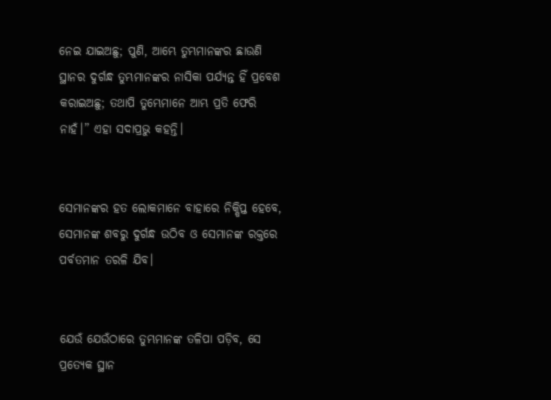ନେଇ ଯାଇଅଛୁ; ପୁଣି, ଆମ୍ଭେ ତୁମ୍ଭମାନଙ୍କର ଛାଉଣି ସ୍ଥାନର ଦୁର୍ଗନ୍ଧ ତୁମ୍ଭମାନଙ୍କର ନାସିକା ପର୍ଯ୍ୟନ୍ତ ହିଁ ପ୍ରବେଶ କରାଇଅଛୁ; ତଥାପି ତୁମ୍ଭେମାନେ ଆମ୍ଭ ପ୍ରତି ଫେରି ନାହଁ।” ଏହା ସଦାପ୍ରଭୁ କହନ୍ତି।


ସେମାନଙ୍କର ହତ ଲୋକମାନେ ବାହାରେ ନିକ୍ଷିପ୍ତ ହେବେ, ସେମାନଙ୍କ ଶବରୁ ଦୁର୍ଗନ୍ଧ ଉଠିବ ଓ ସେମାନଙ୍କ ରକ୍ତରେ ପର୍ବତମାନ ତରଳି ଯିବ।


ଯେଉଁ ଯେଉଁଠାରେ ତୁମ୍ଭମାନଙ୍କ ତଳିପା ପଡ଼ିବ, ସେ ପ୍ରତ୍ୟେକ ସ୍ଥାନ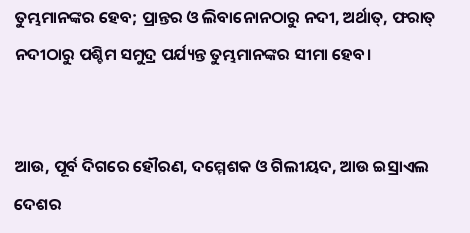ତୁମ୍ଭମାନଙ୍କର ହେବ; ପ୍ରାନ୍ତର ଓ ଲିବାନୋନଠାରୁ ନଦୀ, ଅର୍ଥାତ୍‍, ଫରାତ୍‍ ନଦୀଠାରୁ ପଶ୍ଚିମ ସମୁଦ୍ର ପର୍ଯ୍ୟନ୍ତ ତୁମ୍ଭମାନଙ୍କର ସୀମା ହେବ।


ଆଉ, ପୂର୍ବ ଦିଗରେ ହୌରଣ, ଦମ୍ମେଶକ ଓ ଗିଲୀୟଦ, ଆଉ ଇସ୍ରାଏଲ ଦେଶର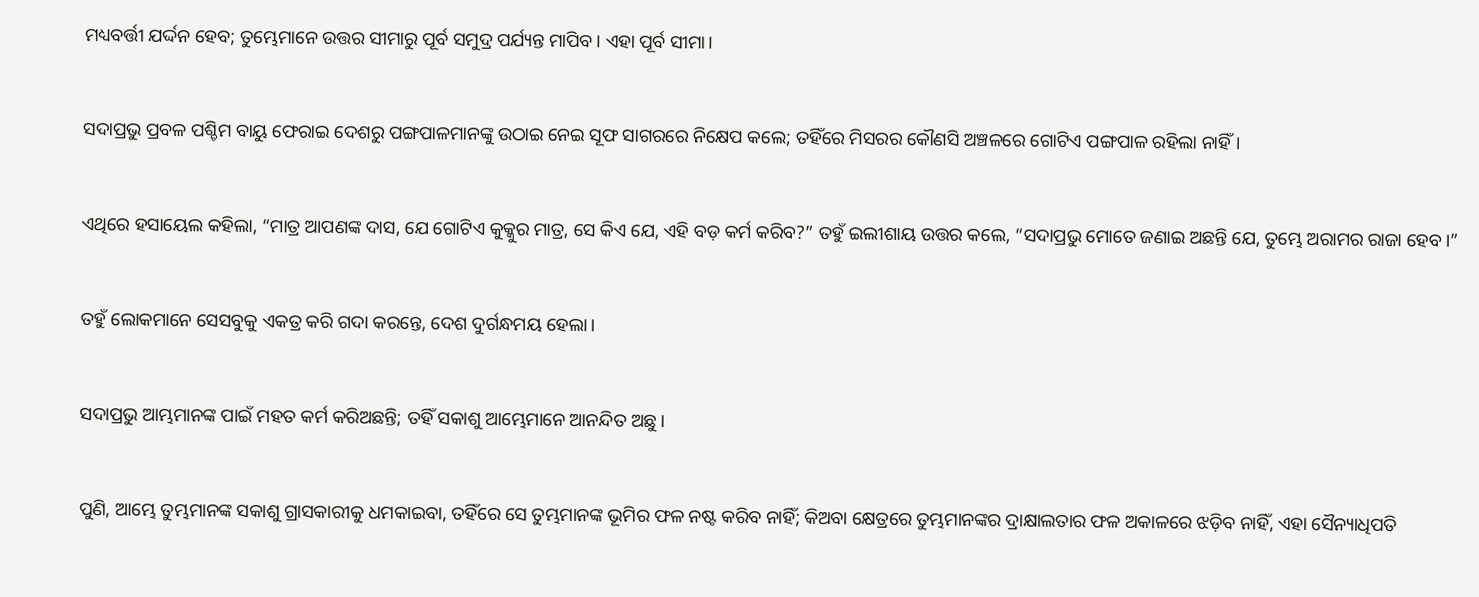ମଧ୍ୟବର୍ତ୍ତୀ ଯର୍ଦ୍ଦନ ହେବ; ତୁମ୍ଭେମାନେ ଉତ୍ତର ସୀମାରୁ ପୂର୍ବ ସମୁଦ୍ର ପର୍ଯ୍ୟନ୍ତ ମାପିବ। ଏହା ପୂର୍ବ ସୀମା।


ସଦାପ୍ରଭୁ ପ୍ରବଳ ପଶ୍ଚିମ ବାୟୁ ଫେରାଇ ଦେଶରୁ ପଙ୍ଗପାଳମାନଙ୍କୁ ଉଠାଇ ନେଇ ସୂଫ ସାଗରରେ ନିକ୍ଷେପ କଲେ; ତହିଁରେ ମିସରର କୌଣସି ଅଞ୍ଚଳରେ ଗୋଟିଏ ପଙ୍ଗପାଳ ରହିଲା ନାହିଁ।


ଏଥିରେ ହସାୟେଲ କହିଲା, “ମାତ୍ର ଆପଣଙ୍କ ଦାସ, ଯେ ଗୋଟିଏ କୁକ୍କୁର ମାତ୍ର, ସେ କିଏ ଯେ, ଏହି ବଡ଼ କର୍ମ କରିବ?” ତହୁଁ ଇଲୀଶାୟ ଉତ୍ତର କଲେ, “ସଦାପ୍ରଭୁ ମୋତେ ଜଣାଇ ଅଛନ୍ତି ଯେ, ତୁମ୍ଭେ ଅରାମର ରାଜା ହେବ।”


ତହୁଁ ଲୋକମାନେ ସେସବୁକୁ ଏକତ୍ର କରି ଗଦା କରନ୍ତେ, ଦେଶ ଦୁର୍ଗନ୍ଧମୟ ହେଲା।


ସଦାପ୍ରଭୁ ଆମ୍ଭମାନଙ୍କ ପାଇଁ ମହତ କର୍ମ କରିଅଛନ୍ତି; ତହିଁ ସକାଶୁ ଆମ୍ଭେମାନେ ଆନନ୍ଦିତ ଅଛୁ।


ପୁଣି, ଆମ୍ଭେ ତୁମ୍ଭମାନଙ୍କ ସକାଶୁ ଗ୍ରାସକାରୀକୁ ଧମକାଇବା, ତହିଁରେ ସେ ତୁମ୍ଭମାନଙ୍କ ଭୂମିର ଫଳ ନଷ୍ଟ କରିବ ନାହିଁ; କିଅବା କ୍ଷେତ୍ରରେ ତୁମ୍ଭମାନଙ୍କର ଦ୍ରାକ୍ଷାଲତାର ଫଳ ଅକାଳରେ ଝଡ଼ିବ ନାହିଁ, ଏହା ସୈନ୍ୟାଧିପତି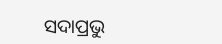ସଦାପ୍ରଭୁ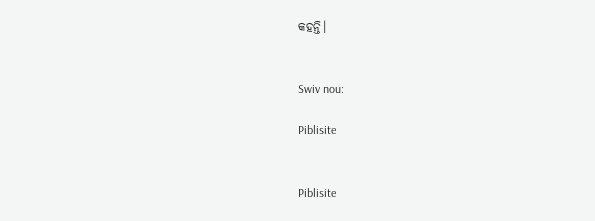କହନ୍ତି।


Swiv nou:

Piblisite


Piblisite